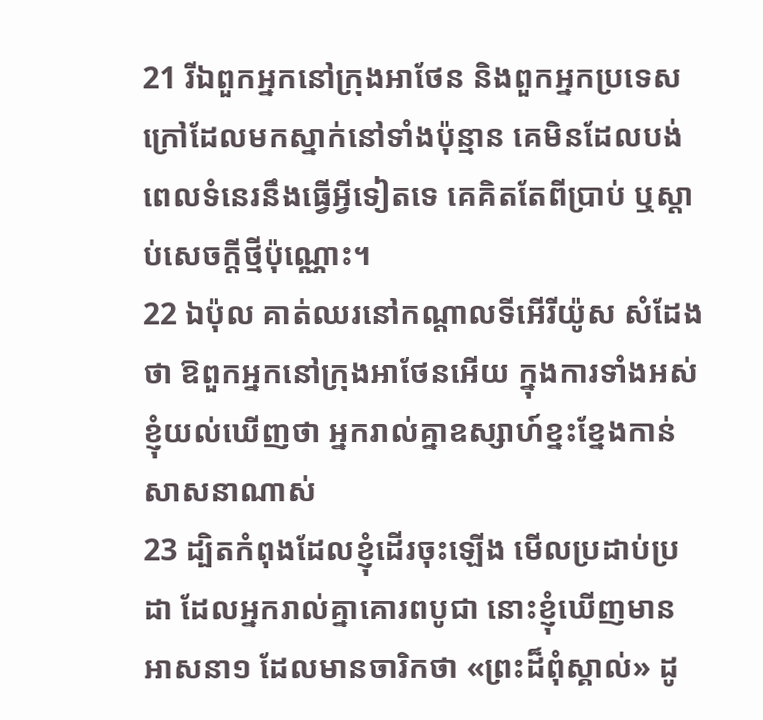21 រីឯពួកអ្នកនៅក្រុងអាថែន និងពួកអ្នកប្រទេសក្រៅដែលមកស្នាក់នៅទាំងប៉ុន្មាន គេមិនដែលបង់ពេលទំនេរនឹងធ្វើអ្វីទៀតទេ គេគិតតែពីប្រាប់ ឬស្តាប់សេចក្ដីថ្មីប៉ុណ្ណោះ។
22 ឯប៉ុល គាត់ឈរនៅកណ្តាលទីអើរីយ៉ូស សំដែងថា ឱពួកអ្នកនៅក្រុងអាថែនអើយ ក្នុងការទាំងអស់ខ្ញុំយល់ឃើញថា អ្នករាល់គ្នាឧស្សាហ៍ខ្នះខ្នែងកាន់សាសនាណាស់
23 ដ្បិតកំពុងដែលខ្ញុំដើរចុះឡើង មើលប្រដាប់ប្រដា ដែលអ្នករាល់គ្នាគោរពបូជា នោះខ្ញុំឃើញមានអាសនា១ ដែលមានចារិកថា «ព្រះដ៏ពុំស្គាល់» ដូ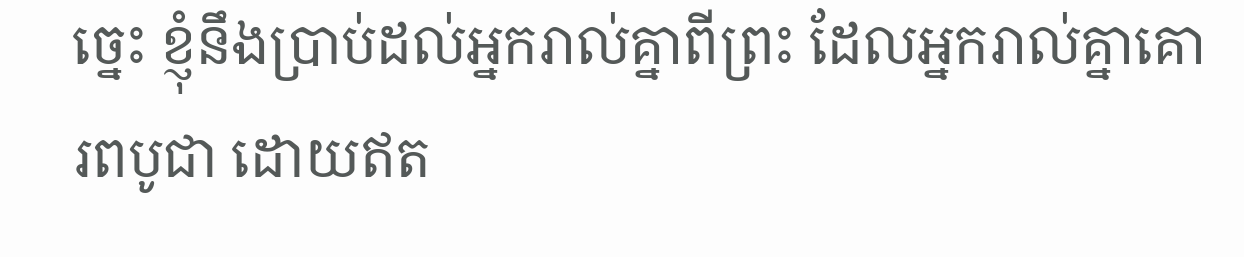ច្នេះ ខ្ញុំនឹងប្រាប់ដល់អ្នករាល់គ្នាពីព្រះ ដែលអ្នករាល់គ្នាគោរពបូជា ដោយឥត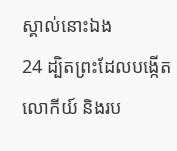ស្គាល់នោះឯង
24 ដ្បិតព្រះដែលបង្កើតលោកីយ៍ និងរប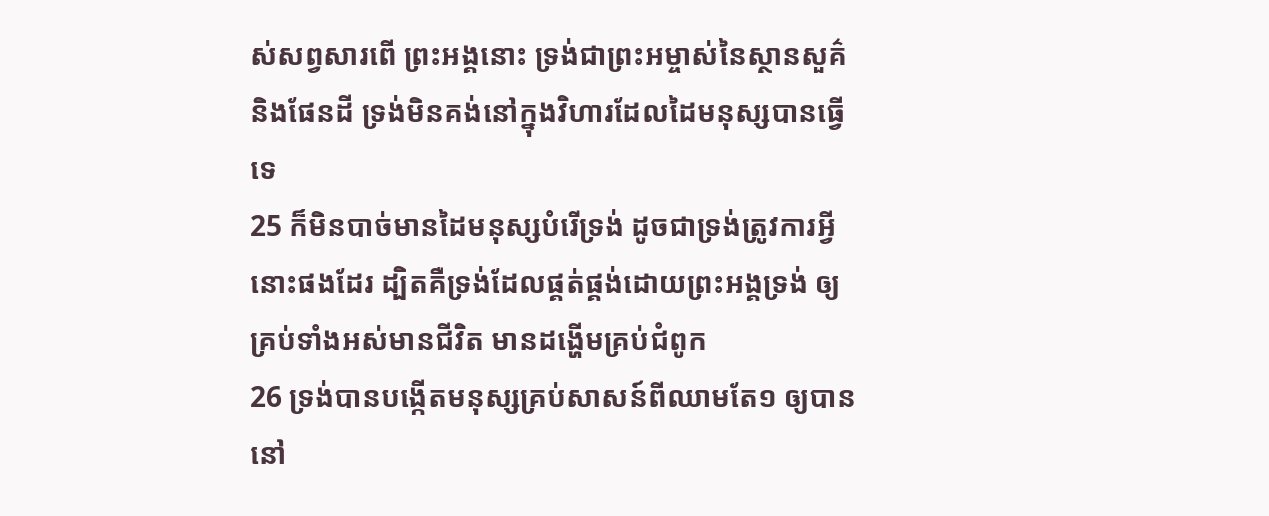ស់សព្វសារពើ ព្រះអង្គនោះ ទ្រង់ជាព្រះអម្ចាស់នៃស្ថានសួគ៌ និងផែនដី ទ្រង់មិនគង់នៅក្នុងវិហារដែលដៃមនុស្សបានធ្វើទេ
25 ក៏មិនបាច់មានដៃមនុស្សបំរើទ្រង់ ដូចជាទ្រង់ត្រូវការអ្វីនោះផងដែរ ដ្បិតគឺទ្រង់ដែលផ្គត់ផ្គង់ដោយព្រះអង្គទ្រង់ ឲ្យគ្រប់ទាំងអស់មានជីវិត មានដង្ហើមគ្រប់ជំពូក
26 ទ្រង់បានបង្កើតមនុស្សគ្រប់សាសន៍ពីឈាមតែ១ ឲ្យបាននៅ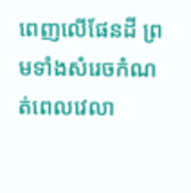ពេញលើផែនដី ព្រមទាំងសំរេចកំណត់ពេលវេលា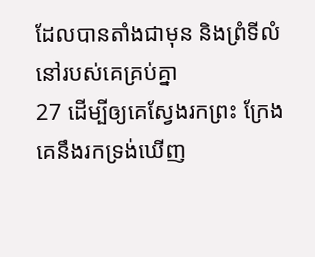ដែលបានតាំងជាមុន និងព្រំទីលំនៅរបស់គេគ្រប់គ្នា
27 ដើម្បីឲ្យគេស្វែងរកព្រះ ក្រែងគេនឹងរកទ្រង់ឃើញ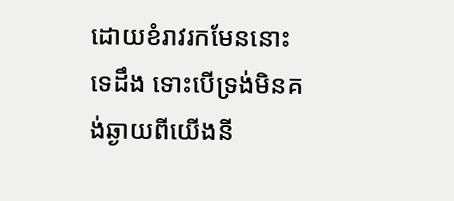ដោយខំរាវរកមែននោះទេដឹង ទោះបើទ្រង់មិនគង់ឆ្ងាយពីយើងនី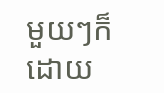មួយៗក៏ដោយ